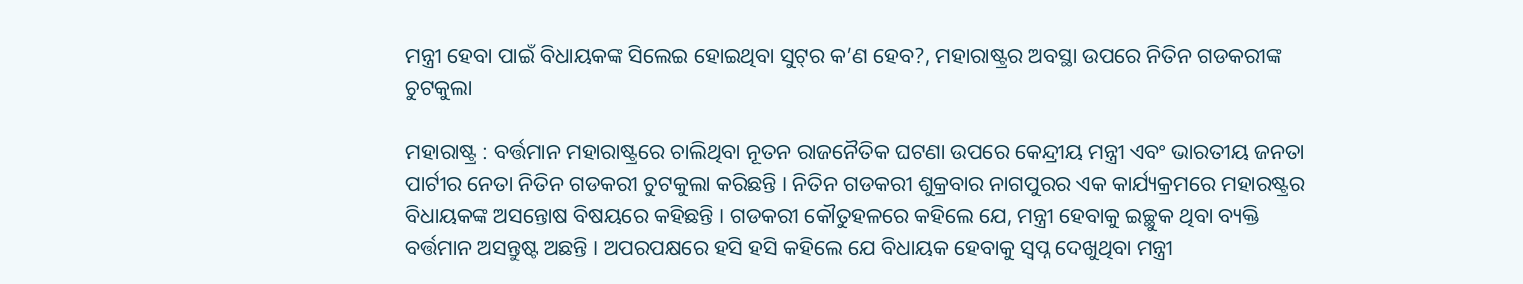ମନ୍ତ୍ରୀ ହେବା ପାଇଁ ବିଧାୟକଙ୍କ ସିଲେଇ ହୋଇଥିବା ସୁଟ୍‌ର କ’ଣ ହେବ?, ମହାରାଷ୍ଟ୍ରର ଅବସ୍ଥା ଉପରେ ନିତିନ ଗଡକରୀଙ୍କ ଚୁଟକୁଲା

ମହାରାଷ୍ଟ୍ର : ବର୍ତ୍ତମାନ ମହାରାଷ୍ଟ୍ରରେ ଚାଲିଥିବା ନୂତନ ରାଜନୈତିକ ଘଟଣା ଉପରେ କେନ୍ଦ୍ରୀୟ ମନ୍ତ୍ରୀ ଏବଂ ଭାରତୀୟ ଜନତା ପାର୍ଟୀର ନେତା ନିତିନ ଗଡକରୀ ଚୁଟକୁଲା କରିଛନ୍ତି । ନିତିନ ଗଡକରୀ ଶୁକ୍ରବାର ନାଗପୁରର ଏକ କାର୍ଯ୍ୟକ୍ରମରେ ମହାରଷ୍ଟ୍ରର ବିଧାୟକଙ୍କ ଅସନ୍ତୋଷ ବିଷୟରେ କହିଛନ୍ତି । ଗଡକରୀ କୌତୁହଳରେ କହିଲେ ଯେ, ମନ୍ତ୍ରୀ ହେବାକୁ ଇଚ୍ଛୁକ ଥିବା ବ୍ୟକ୍ତି ବର୍ତ୍ତମାନ ଅସନ୍ତୁଷ୍ଟ ଅଛନ୍ତି । ଅପରପକ୍ଷରେ ହସି ହସି କହିଲେ ଯେ ବିଧାୟକ ହେବାକୁ ସ୍ୱପ୍ନ ଦେଖୁଥିବା ମନ୍ତ୍ରୀ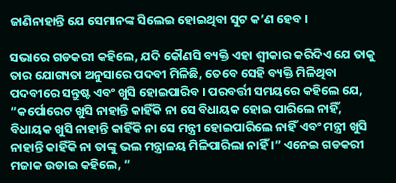ଜାଣିନାହାନ୍ତି ଯେ ସେମାନଙ୍କ ସିଲେଇ ହୋଇଥିବା ସୁଟ କ’ଣ ହେବ ।

ସଭାରେ ଗଡକରୀ କହିଲେ, ଯଦି କୌଣସି ବ୍ୟକ୍ତି ଏହା ଶ୍ୱୀକାର କରିଦିଏ ଯେ ତାକୁ ତାର ଯୋଗ୍ୟତା ଅନୁସାରେ ପଦବୀ ମିଳିଛି, ତେବେ ସେହି ବ୍ୟକ୍ତି ମିଳିଥିବା ପଦବୀରେ ସନ୍ତୁଷ୍ଟ ଏବଂ ଖୁସି ହୋଇପାରିବ । ପରବର୍ତ୍ତୀ ସମୟରେ କହିଲେ ଯେ, “କର୍ପୋରେଟ ଖୁସି ନାହାନ୍ତି କାହିଁକି ନା ସେ ବିଧାୟକ ହୋଇ ପାରିଲେ ନାହିଁ, ବିଧାୟକ ଖୁସି ନାହାନ୍ତି କାହିଁକି ନା ସେ ମନ୍ତ୍ରୀ ହୋଇପାରିଲେ ନାହିଁ ଏବଂ ମନ୍ତ୍ରୀ ଖୁସି ନାହାନ୍ତି କାହିଁକି ନା ତାଙ୍କୁ ଭଲ ମନ୍ତ୍ରାଳୟ ମିଳିପାରିଲା ନାହିଁ ।” ଏନେଇ ଗଡକରୀ ମଜାକ ଉଡାଇ କହିଲେ, “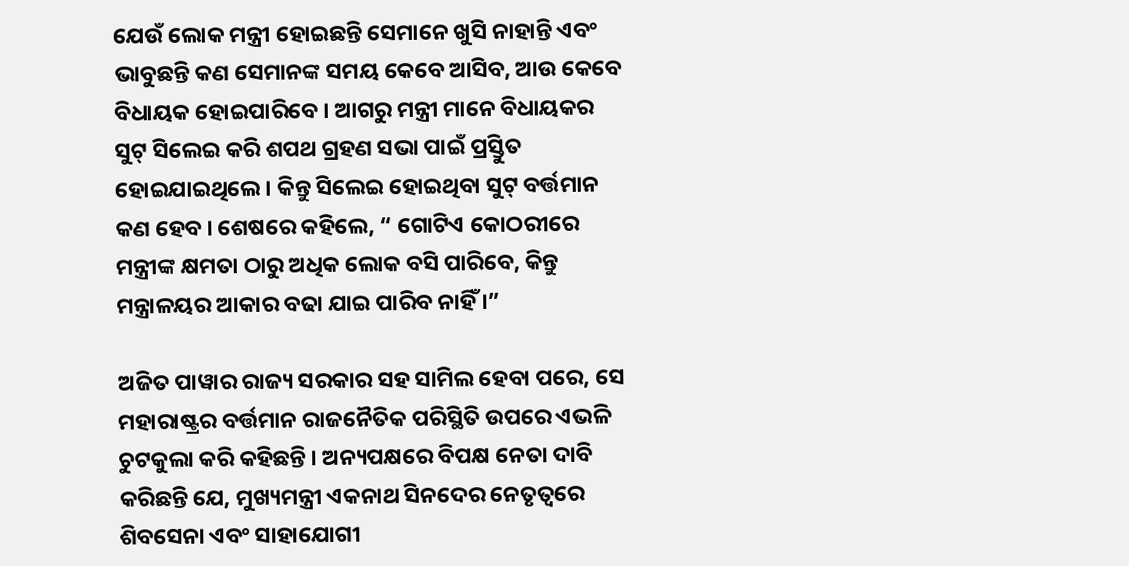ଯେଉଁ ଲୋକ ମନ୍ତ୍ରୀ ହୋଇଛନ୍ତି ସେମାନେ ଖୁସି ନାହାନ୍ତି ଏବଂ ଭାବୁଛନ୍ତି କଣ ସେମାନଙ୍କ ସମୟ କେବେ ଆସିବ, ଆଉ କେବେ ବିଧାୟକ ହୋଇପାରିବେ । ଆଗରୁ ମନ୍ତ୍ରୀ ମାନେ ବିଧାୟକର ସୁଟ୍ ସିଲେଇ କରି ଶପଥ ଗ୍ରହଣ ସଭା ପାଇଁ ପ୍ରସ୍ତୁିତ ହୋଇଯାଇଥିଲେ । କିନ୍ତୁ ସିଲେଇ ହୋଇଥିବା ସୁଟ୍ ବର୍ତ୍ତମାନ କଣ ହେବ । ଶେଷରେ କହିଲେ, “ ଗୋଟିଏ କୋଠରୀରେ ମନ୍ତ୍ରୀଙ୍କ କ୍ଷମତା ଠାରୁ ଅଧିକ ଲୋକ ବସି ପାରିବେ, କିନ୍ତୁ ମନ୍ତ୍ରାଳୟର ଆକାର ବଢା ଯାଇ ପାରିବ ନାହିଁ ।”

ଅଜିତ ପାୱାର ରାଜ୍ୟ ସରକାର ସହ ସାମିଲ ହେବା ପରେ, ସେ ମହାରାଷ୍ଟ୍ରର ବର୍ତ୍ତମାନ ରାଜନୈତିକ ପରିସ୍ଥିତି ଉପରେ ଏଭଳି ଚୁଟକୁଲା କରି କହିଛନ୍ତି । ଅନ୍ୟପକ୍ଷରେ ବିପକ୍ଷ ନେତା ଦାବି କରିଛନ୍ତି ଯେ, ମୁଖ୍ୟମନ୍ତ୍ରୀ ଏକନାଥ ସିନଦେର ନେତୃତ୍ୱରେ ଶିବସେନା ଏବଂ ସାହାଯୋଗୀ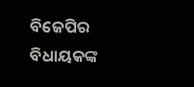ବିଜେପିର ବିଧାୟକଙ୍କ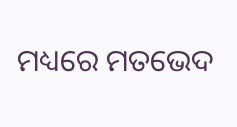ମଧ୍ୟରେ ମତଭେଦ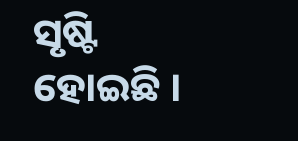ସୃଷ୍ଟି ହୋଇଛି ।